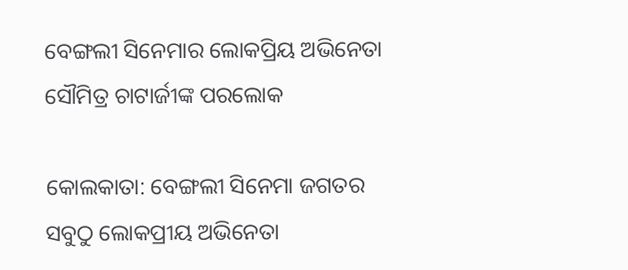ବେଙ୍ଗଲୀ ସିନେମାର ଲୋକପ୍ରିୟ ଅଭିନେତା ସୌମିତ୍ର ଚାଟାର୍ଜୀଙ୍କ ପରଲୋକ

କୋଲକାତା: ବେଙ୍ଗଲୀ ସିନେମା ଜଗତର ସବୁଠୁ ଲୋକପ୍ରୀୟ ଅଭିନେତା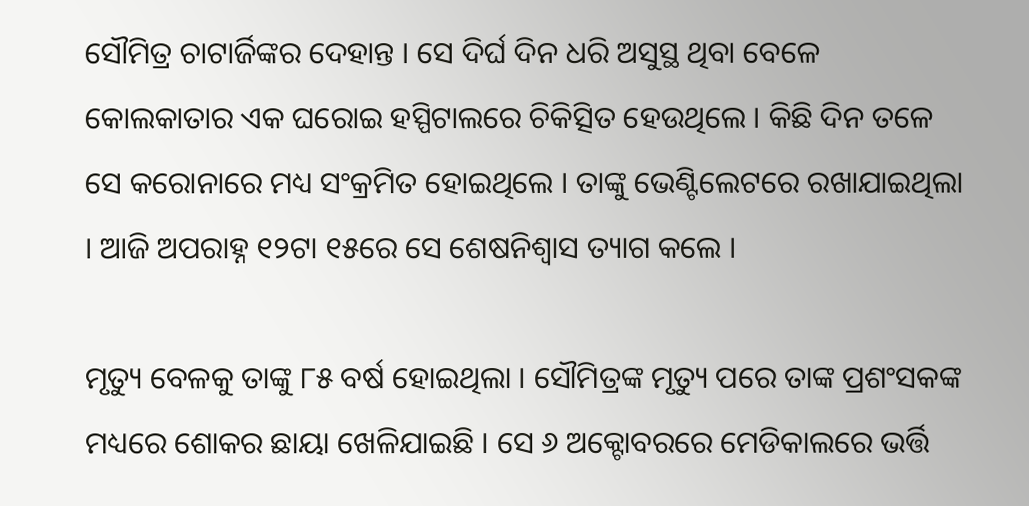ସୌମିତ୍ର ଚାଟାର୍ଜିଙ୍କର ଦେହାନ୍ତ । ସେ ଦିର୍ଘ ଦିନ ଧରି ଅସୁସ୍ଥ ଥିବା ବେଳେ କୋଲକାତାର ଏକ ଘରୋଇ ହସ୍ପିଟାଲରେ ଚିକିତ୍ସିତ ହେଉଥିଲେ । କିଛି ଦିନ ତଳେ ସେ କରୋନାରେ ମଧ୍ୟ ସଂକ୍ରମିତ ହୋଇଥିଲେ । ତାଙ୍କୁ ଭେଣ୍ଟିଲେଟରେ ରଖାଯାଇଥିଲା । ଆଜି ଅପରାହ୍ନ ୧୨ଟା ୧୫ରେ ସେ ଶେଷନିଶ୍ୱାସ ତ୍ୟାଗ କଲେ ।

ମୃତ୍ୟୁ ବେଳକୁ ତାଙ୍କୁ ୮୫ ବର୍ଷ ହୋଇଥିଲା । ସୌମିତ୍ରଙ୍କ ମୃତ୍ୟୁ ପରେ ତାଙ୍କ ପ୍ରଶଂସକଙ୍କ ମଧ୍ୟରେ ଶୋକର ଛାୟା ଖେଳିଯାଇଛି । ସେ ୬ ଅକ୍ଟୋବରରେ ମେଡିକାଲରେ ଭର୍ତ୍ତି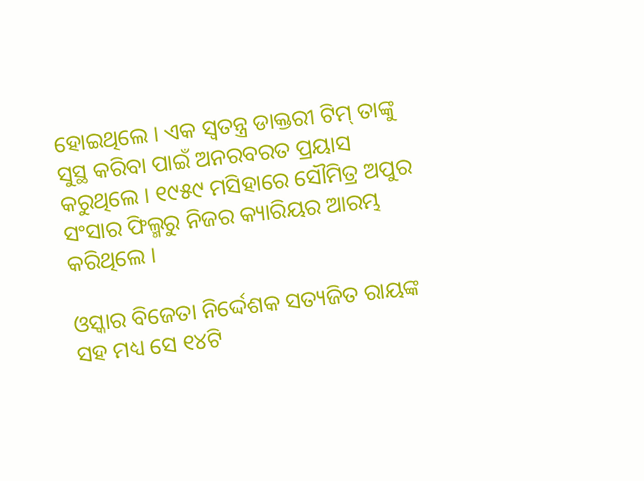ହୋଇଥିଲେ । ଏକ ସ୍ବତନ୍ତ୍ର ଡାକ୍ତରୀ ଟିମ୍ ତାଙ୍କୁ ସୁସ୍ଥ କରିବା ପାଇଁ ଅନରବରତ ପ୍ରୟାସ କରୁଥିଲେ । ୧୯୫୯ ମସିହାରେ ସୌମିତ୍ର ଅପୁର ସଂସାର ଫିଲ୍ମରୁ ନିଜର କ୍ୟାରିୟର ଆରମ୍ଭ କରିଥିଲେ ।

ଓସ୍କାର ବିଜେତା ନିର୍ଦ୍ଦେଶକ ସତ୍ୟଜିତ ରାୟଙ୍କ ସହ ମଧ୍ୟ ସେ ୧୪ଟି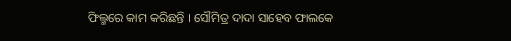ଫିଲ୍ମରେ କାମ କରିଛନ୍ତି । ସୌମିତ୍ର ଦାଦା ସାହେବ ଫାଲକେ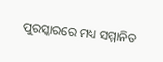ପୁରସ୍କାରରେ ମଧ୍ୟ ସମ୍ମାନିତ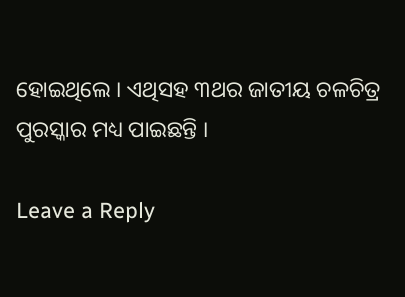ହୋଇଥିଲେ । ଏଥିସହ ୩ଥର ଜାତୀୟ ଚଳଚିତ୍ର ପୁରସ୍କାର ମଧ୍ୟ ପାଇଛନ୍ତି ।

Leave a Reply